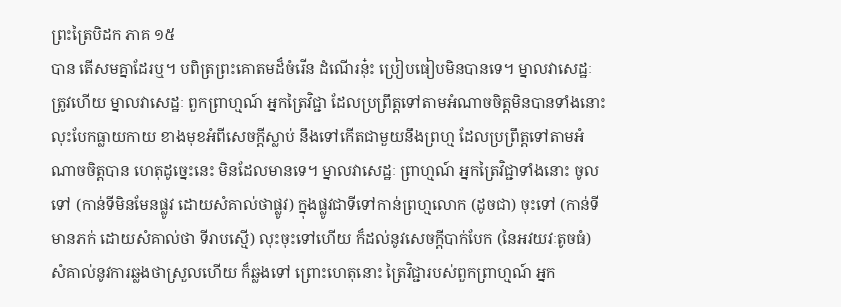ព្រះត្រៃបិដក ភាគ ១៥
បាន តើសមគ្នាដែរឬ។ បពិត្រព្រះគោតមដ៏ចំរើន ដំណើរនុ៎ះ ប្រៀបធៀបមិនបានទេ។ ម្នាលវាសេដ្ឋៈ ត្រូវហើយ ម្នាលវាសេដ្ឋៈ ពួកព្រាហ្មណ៍ អ្នកត្រៃវិជ្ជា ដែលប្រព្រឹត្តទៅតាមអំណាចចិត្តមិនបានទាំងនោះ លុះបែកធ្លាយកាយ ខាងមុខអំពីសេចក្តីស្លាប់ នឹងទៅកើតជាមួយនឹងព្រហ្ម ដែលប្រព្រឹត្តទៅតាមអំណាចចិត្តបាន ហេតុដូច្នេះនេះ មិនដែលមានទេ។ ម្នាលវាសេដ្ឋៈ ព្រាហ្មណ៍ អ្នកត្រៃវិជ្ជាទាំងនោះ ចូលទៅ (កាន់ទីមិនមែនផ្លូវ ដោយសំគាល់ថាផ្លូវ) ក្នុងផ្លូវជាទីទៅកាន់ព្រហ្មលោក (ដូចជា) ចុះទៅ (កាន់ទីមានភក់ ដោយសំគាល់ថា ទីរាបស្មើ) លុះចុះទៅហើយ ក៏ដល់នូវសេចក្តីបាក់បែក (នៃអវយវៈតូចធំ) សំគាល់នូវការឆ្លងថាស្រួលហើយ ក៏ឆ្លងទៅ ព្រោះហេតុនោះ ត្រៃវិជ្ជារបស់ពួកព្រាហ្មណ៍ អ្នក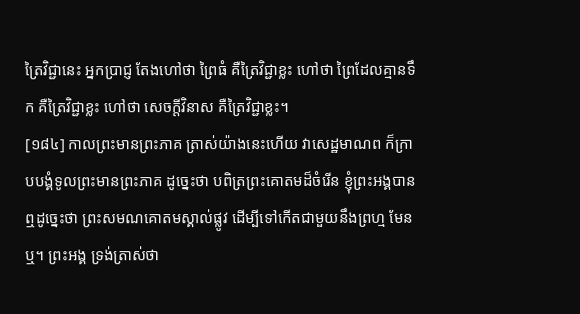ត្រៃវិជ្ជានេះ អ្នកប្រាជ្ញ តែងហៅថា ព្រៃធំ គឺត្រៃវិជ្ជាខ្លះ ហៅថា ព្រៃដែលគ្មានទឹក គឺត្រៃវិជ្ជាខ្លះ ហៅថា សេចក្តីវិនាស គឺត្រៃវិជ្ជាខ្លះ។
[១៨៤] កាលព្រះមានព្រះភាគ ត្រាស់យ៉ាងនេះហើយ វាសេដ្ឋមាណព ក៏ក្រាបបង្គំទូលព្រះមានព្រះភាគ ដូច្នេះថា បពិត្រព្រះគោតមដ៏ចំរើន ខ្ញុំព្រះអង្គបានឮដូច្នេះថា ព្រះសមណគោតមស្គាល់ផ្លូវ ដើម្បីទៅកើតជាមួយនឹងព្រហ្ម មែនឬ។ ព្រះអង្គ ទ្រង់ត្រាស់ថា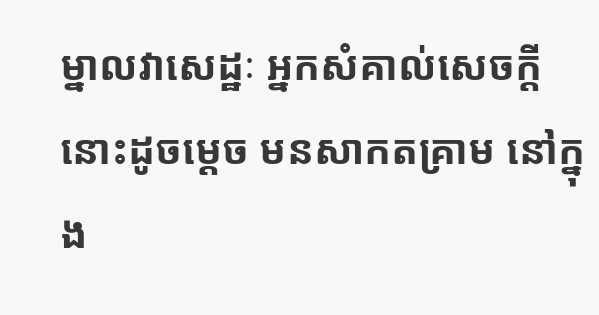ម្នាលវាសេដ្ឋៈ អ្នកសំគាល់សេចក្តីនោះដូចម្តេច មនសាកតគ្រាម នៅក្នុង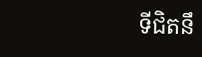ទីជិតនឹ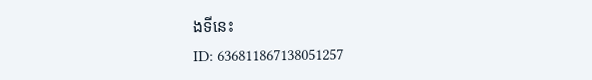ងទីនេះ
ID: 636811867138051257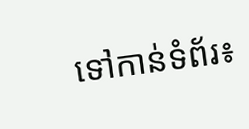ទៅកាន់ទំព័រ៖